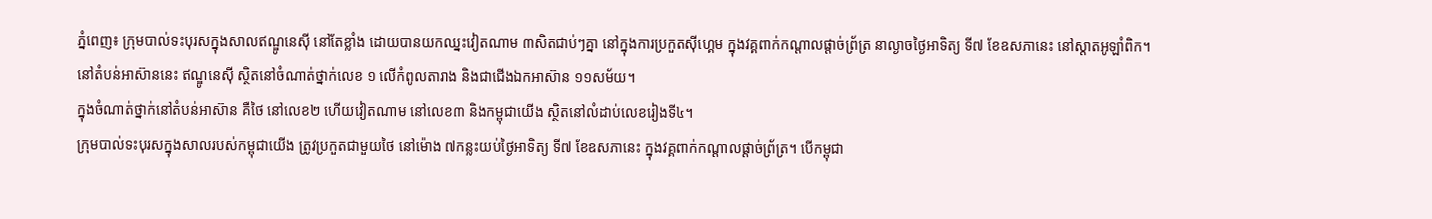ភ្នំពេញ៖ ក្រុមបាល់ទះបុរសក្នុងសាលឥណ្ឌូនេស៊ី នៅតែខ្លាំង ដោយបានយកឈ្នះវៀតណាម ៣សិតជាប់ៗគ្នា នៅក្នុងការប្រកួតស៊ីហ្គេម ក្នុងវគ្គពាក់កណ្តាលផ្តាច់ព្រ័ត្រ នាល្ងាចថ្ងៃអាទិត្យ ទី៧ ខែឧសភានេះ នៅស្តាតអូឡាំពិក។ នៅតំបន់អាស៊ាននេះ ឥណ្ឌូនេស៊ី ស្ថិតនៅចំណាត់ថ្នាក់លេខ ១ លើកំពូលតារាង និងជាជើងឯកអាស៊ាន ១១សម័យ។
ក្នុងចំណាត់ថ្នាក់នៅតំបន់អាស៊ាន គឺថៃ នៅលេខ២ ហើយវៀតណាម នៅលេខ៣ និងកម្ពុជាយើង ស្ថិតនៅលំដាប់លេខរៀងទី៤។
ក្រុមបាល់ទះបុរសក្នុងសាលរបស់កម្ពុជាយើង ត្រូវប្រកួតជាមួយថៃ នៅម៉ោង ៧កន្លះយប់ថ្ងៃអាទិត្យ ទី៧ ខែឧសភានេះ ក្នុងវគ្គពាក់កណ្តាលផ្តាច់ព្រ័ត្រ។ បើកម្ពុជា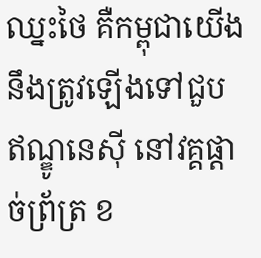ឈ្នះថៃ គឺកម្ពុជាយើង នឹងត្រូវឡើងទៅជួបឥណ្ឌូនេស៊ី នៅវគ្គផ្តាច់ព្រ័ត្រ ខ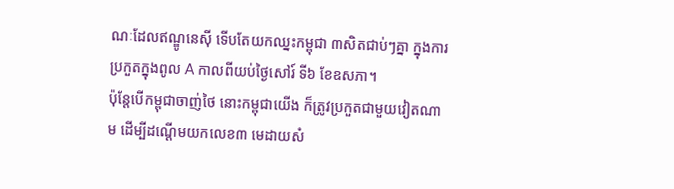ណៈដែលឥណ្ឌូនេស៊ី ទើបតែយកឈ្នះកម្ពុជា ៣សិតជាប់ៗគ្នា ក្នុងការប្រកួតក្នុងពូល A កាលពីយប់ថ្ងៃសៅរ៍ ទី៦ ខែឧសភា។
ប៉ុន្តែបើកម្ពុជាចាញ់ថៃ នោះកម្ពុជាយើង ក៏ត្រូវប្រកួតជាមួយវៀតណាម ដើម្បីដណ្តើមយកលេខ៣ មេដាយសំ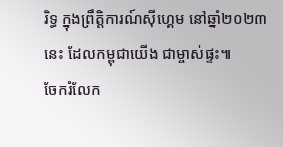រិទ្ធ ក្នុងព្រឹត្តិការណ៍ស៊ីហ្គេម នៅឆ្នាំ២០២៣ នេះ ដែលកម្ពុជាយើង ជាម្ចាស់ផ្ទះ៕
ចែករំលែក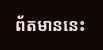ព័តមាននេះ